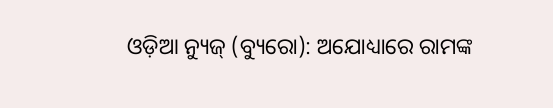ଓଡ଼ିଆ ନ୍ୟୁଜ୍ (ବ୍ୟୁରୋ): ଅଯୋଧ୍ୟାରେ ରାମଙ୍କ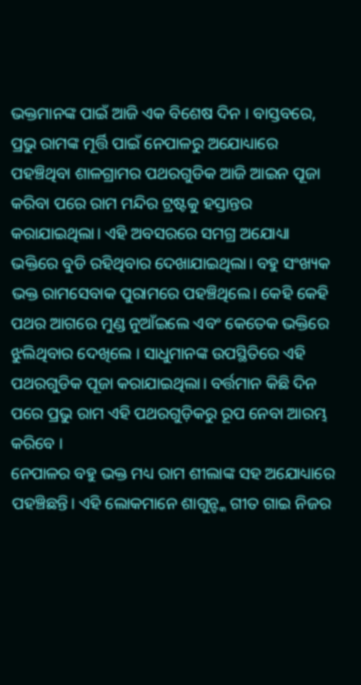ଭକ୍ତମାନଙ୍କ ପାଇଁ ଆଜି ଏକ ବିଶେଷ ଦିନ । ବାସ୍ତବରେ, ପ୍ରଭୁ ରାମଙ୍କ ମୂର୍ତ୍ତି ପାଇଁ ନେପାଳରୁ ଅଯୋଧ୍ୟାରେ ପହଞ୍ଚିଥିବା ଶାଳଗ୍ରାମର ପଥରଗୁଡିକ ଆଜି ଆଇନ ପୂଜା କରିବା ପରେ ରାମ ମନ୍ଦିର ଟ୍ରଷ୍ଟକୁ ହସ୍ତାନ୍ତର କରାଯାଇଥିଲା। ଏହି ଅବସରରେ ସମଗ୍ର ଅଯୋଧ୍ୟା ଭକ୍ତିରେ ବୁଡି ରହିଥିବାର ଦେଖାଯାଇଥିଲା। ବହୁ ସଂଖ୍ୟକ ଭକ୍ତ ରାମସେବାକ ପୁରାମରେ ପହଞ୍ଚିଥିଲେ। କେହି କେହି ପଥର ଆଗରେ ମୁଣ୍ଡ ନୁଆଁଇଲେ ଏବଂ କେତେକ ଭକ୍ତିରେ ଝୁଲିଥିବାର ଦେଖିଲେ । ସାଧୁମାନଙ୍କ ଉପସ୍ଥିତିରେ ଏହି ପଥରଗୁଡିକ ପୂଜା କରାଯାଇଥିଲା। ବର୍ତ୍ତମାନ କିଛି ଦିନ ପରେ ପ୍ରଭୁ ରାମ ଏହି ପଥରଗୁଡ଼ିକରୁ ରୂପ ନେବା ଆରମ୍ଭ କରିବେ ।
ନେପାଳର ବହୁ ଭକ୍ତ ମଧ୍ୟ ରାମ ଶୀଲାଙ୍କ ସହ ଅଯୋଧ୍ୟାରେ ପହଞ୍ଚିଛନ୍ତି। ଏହି ଲୋକମାନେ ଶାଗୁନ୍ଙ୍କ ଗୀତ ଗାଇ ନିଜର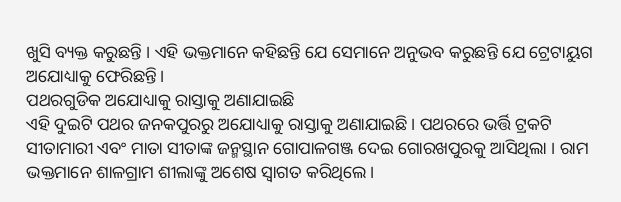ଖୁସି ବ୍ୟକ୍ତ କରୁଛନ୍ତି । ଏହି ଭକ୍ତମାନେ କହିଛନ୍ତି ଯେ ସେମାନେ ଅନୁଭବ କରୁଛନ୍ତି ଯେ ଟ୍ରେଟାୟୁଗ ଅଯୋଧ୍ୟାକୁ ଫେରିଛନ୍ତି।
ପଥରଗୁଡିକ ଅଯୋଧ୍ୟାକୁ ରାସ୍ତାକୁ ଅଣାଯାଇଛି
ଏହି ଦୁଇଟି ପଥର ଜନକପୁରରୁ ଅଯୋଧ୍ୟାକୁ ରାସ୍ତାକୁ ଅଣାଯାଇଛି। ପଥରରେ ଭର୍ତ୍ତି ଟ୍ରକଟି ସୀତାମାରୀ ଏବଂ ମାତା ସୀତାଙ୍କ ଜନ୍ମସ୍ଥାନ ଗୋପାଳଗଞ୍ଜ ଦେଇ ଗୋରଖପୁରକୁ ଆସିଥିଲା । ରାମ ଭକ୍ତମାନେ ଶାଳଗ୍ରାମ ଶୀଲାଙ୍କୁ ଅଶେଷ ସ୍ୱାଗତ କରିଥିଲେ।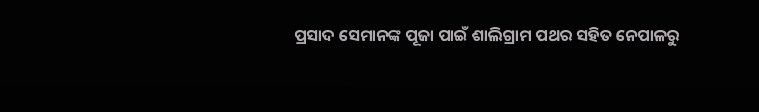ପ୍ରସାଦ ସେମାନଙ୍କ ପୂଜା ପାଇଁ ଶାଲିଗ୍ରାମ ପଥର ସହିତ ନେପାଳରୁ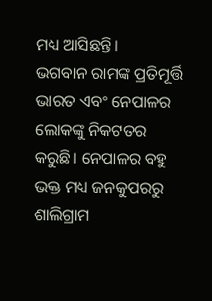ମଧ୍ୟ ଆସିଛନ୍ତି।
ଭଗବାନ ରାମଙ୍କ ପ୍ରତିମୂର୍ତ୍ତି ଭାରତ ଏବଂ ନେପାଳର ଲୋକଙ୍କୁ ନିକଟତର କରୁଛି। ନେପାଳର ବହୁ ଭକ୍ତ ମଧ୍ୟ ଜନକୁପରରୁ ଶାଲିଗ୍ରାମ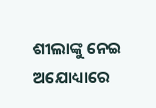ଶୀଲାଙ୍କୁ ନେଇ ଅଯୋଧ୍ୟାରେ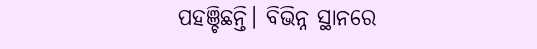ପହଞ୍ଚିଛନ୍ତି। ବିଭିନ୍ନ ସ୍ଥାନରେ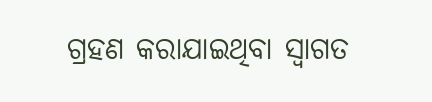ଗ୍ରହଣ କରାଯାଇଥିବା ସ୍ୱାଗତ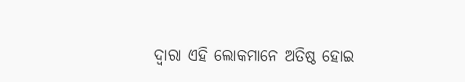ଦ୍ୱାରା ଏହି ଲୋକମାନେ ଅତିଷ୍ଠ ହୋଇ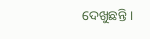ଦେଖୁଛନ୍ତି ।